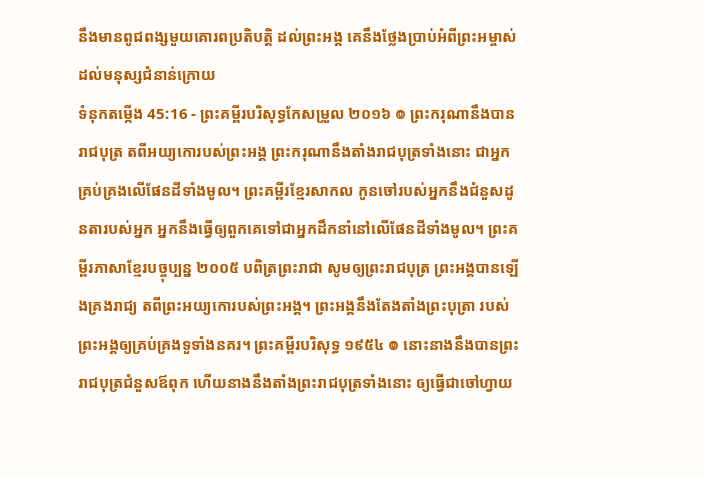នឹងមានពូជពង្សមួយគោរពប្រតិបត្តិ ដល់ព្រះអង្គ គេនឹងថ្លែងប្រាប់អំពីព្រះអម្ចាស់ ដល់មនុស្សជំនាន់ក្រោយ
ទំនុកតម្កើង 45:16 - ព្រះគម្ពីរបរិសុទ្ធកែសម្រួល ២០១៦ ៙ ព្រះករុណានឹងបានរាជបុត្រ តពីអយ្យកោរបស់ព្រះអង្គ ព្រះករុណានឹងតាំងរាជបុត្រទាំងនោះ ជាអ្នកគ្រប់គ្រងលើផែនដីទាំងមូល។ ព្រះគម្ពីរខ្មែរសាកល កូនចៅរបស់អ្នកនឹងជំនួសដូនតារបស់អ្នក អ្នកនឹងធ្វើឲ្យពួកគេទៅជាអ្នកដឹកនាំនៅលើផែនដីទាំងមូល។ ព្រះគម្ពីរភាសាខ្មែរបច្ចុប្បន្ន ២០០៥ បពិត្រព្រះរាជា សូមឲ្យព្រះរាជបុត្រ ព្រះអង្គបានឡើងគ្រងរាជ្យ តពីព្រះអយ្យកោរបស់ព្រះអង្គ។ ព្រះអង្គនឹងតែងតាំងព្រះបុត្រា របស់ព្រះអង្គឲ្យគ្រប់គ្រងទួទាំងនគរ។ ព្រះគម្ពីរបរិសុទ្ធ ១៩៥៤ ៙ នោះនាងនឹងបានព្រះរាជបុត្រជំនួសឪពុក ហើយនាងនឹងតាំងព្រះរាជបុត្រទាំងនោះ ឲ្យធ្វើជាចៅហ្វាយ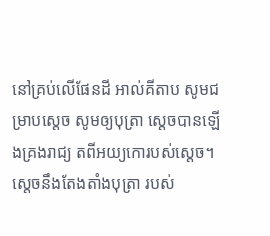នៅគ្រប់លើផែនដី អាល់គីតាប សូមជម្រាបស្តេច សូមឲ្យបុត្រា ស្តេចបានឡើងគ្រងរាជ្យ តពីអយ្យកោរបស់ស្តេច។ ស្តេចនឹងតែងតាំងបុត្រា របស់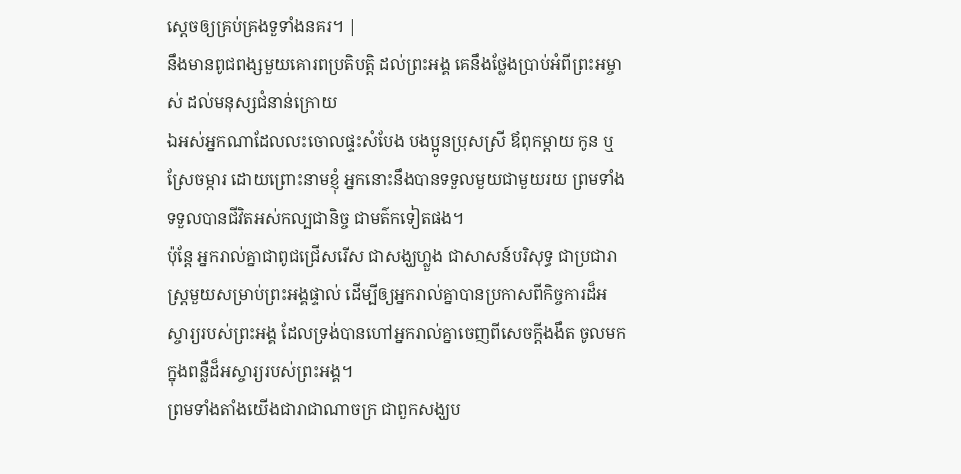ស្តេចឲ្យគ្រប់គ្រងទួទាំងនគរ។ |
នឹងមានពូជពង្សមួយគោរពប្រតិបត្តិ ដល់ព្រះអង្គ គេនឹងថ្លែងប្រាប់អំពីព្រះអម្ចាស់ ដល់មនុស្សជំនាន់ក្រោយ
ឯអស់អ្នកណាដែលលះចោលផ្ទះសំបែង បងប្អូនប្រុសស្រី ឪពុកម្តាយ កូន ឬស្រែចម្ការ ដោយព្រោះនាមខ្ញុំ អ្នកនោះនឹងបានទទួលមួយជាមួយរយ ព្រមទាំងទទួលបានជីវិតអស់កល្បជានិច្ច ជាមត៌កទៀតផង។
ប៉ុន្តែ អ្នករាល់គ្នាជាពូជជ្រើសរើស ជាសង្ឃហ្លួង ជាសាសន៍បរិសុទ្ធ ជាប្រជារាស្ត្រមួយសម្រាប់ព្រះអង្គផ្ទាល់ ដើម្បីឲ្យអ្នករាល់គ្នាបានប្រកាសពីកិច្ចការដ៏អស្ចារ្យរបស់ព្រះអង្គ ដែលទ្រង់បានហៅអ្នករាល់គ្នាចេញពីសេចក្តីងងឹត ចូលមកក្នុងពន្លឺដ៏អស្ចារ្យរបស់ព្រះអង្គ។
ព្រមទាំងតាំងយើងជារាជាណាចក្រ ជាពួកសង្ឃប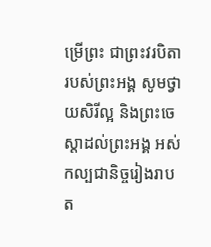ម្រើព្រះ ជាព្រះវរបិតារបស់ព្រះអង្គ សូមថ្វាយសិរីល្អ និងព្រះចេស្តាដល់ព្រះអង្គ អស់កល្បជានិច្ចរៀងរាបត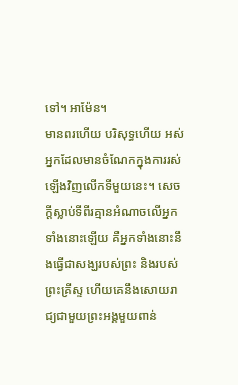ទៅ។ អាម៉ែន។
មានពរហើយ បរិសុទ្ធហើយ អស់អ្នកដែលមានចំណែកក្នុងការរស់ឡើងវិញលើកទីមួយនេះ។ សេចក្ដីស្លាប់ទីពីរគ្មានអំណាចលើអ្នកទាំងនោះឡើយ គឺអ្នកទាំងនោះនឹងធ្វើជាសង្ឃរបស់ព្រះ និងរបស់ព្រះគ្រីស្ទ ហើយគេនឹងសោយរាជ្យជាមួយព្រះអង្គមួយពាន់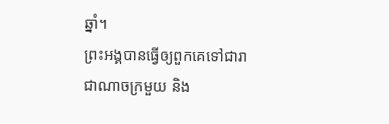ឆ្នាំ។
ព្រះអង្គបានធ្វើឲ្យពួកគេទៅជារាជាណាចក្រមួយ និង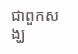ជាពួកសង្ឃ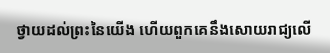ថ្វាយដល់ព្រះនៃយើង ហើយពួកគេនឹងសោយរាជ្យលើ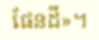ផែនដី»។